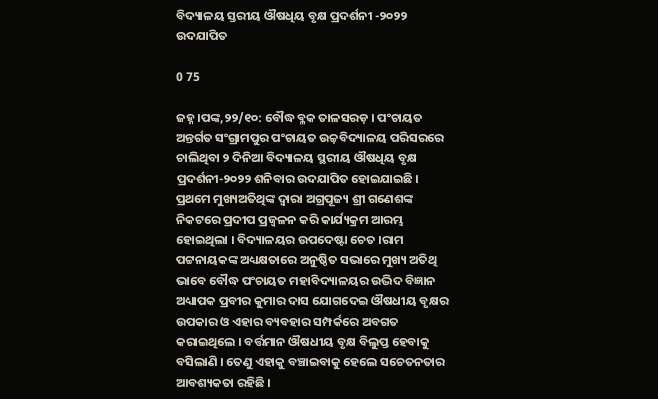ବିଦ୍ୟାଳୟ ସ୍ତରୀୟ ଔଷଧିୟ ବୃକ୍ଷ ପ୍ରଦର୍ଶନୀ -୨୦୨୨ ଉଦଯାପିତ

0 75

ଜହ୍ନ ।ପଙ୍କ,୨୨/୧୦: ବୌଦ୍ଧ ବ୍ଳକ ତାଳସରଡ଼ । ପଂଚାୟତ ଅନ୍ତର୍ଗତ ସଂଗ୍ରାମପୁର ପଂଚାୟତ ଉଚ୍ଚ଼ବିଦ୍ୟାଳୟ ପରିସରରେ ଚାଲିଥିବା ୨ ଦିନିଆ ବିଦ୍ୟାଳୟ ସ୍ଥରୀୟ ଔଷଧିୟ ବୃକ୍ଷ ପ୍ରଦର୍ଶନୀ-୨୦୨୨ ଶନିବାର ଉଦଯାପିତ ହୋଇଯାଇଛି । ପ୍ରଥମେ ମୁଖ୍ୟଅତିଥିଙ୍କ ଦ୍ୱାରା ଅଗ୍ରପୂଜ୍ୟ ଶ୍ରୀ ଗଣେଶଙ୍କ ନିକଟରେ ପ୍ରଦୀପ ପ୍ରଜ୍ୱଳନ କରି କାର୍ଯ୍ୟକ୍ରମ ଆରମ୍ଭ ହୋଇଥିଲା । ବିଦ୍ୟାଳୟର ଉପଦେଷ୍ଟା ଚେତ ।ରାମ ପଟ୍ଟନାୟକଙ୍କ ଅଧ୍ୟକ୍ଷତାରେ ଅନୁଷ୍ଠିତ ସଭାରେ ମୁଖ୍ୟ ଅତିଥି ଭାବେ ବୌଦ୍ଧ ପଂଚାୟତ ମହାବିଦ୍ୟାଳୟର ଉଦ୍ଭିଦ ବିଜ୍ଞାନ ଅଧ୍ୟାପକ ପ୍ରବୀର କୁମାର ଦାସ ଯୋଗଦେଇ ଔଷଧୀୟ ବୃକ୍ଷର ଉପକାର ଓ ଏହାର ବ୍ୟବହାର ସମ୍ପର୍କରେ ଅବଗତ କରାଇଥିଲେ । ବର୍ତ୍ତମାନ ଔଷଧୀୟ ବୃକ୍ଷ ବିଲୁପ୍ତ ହେବାକୁ ବସିଲାଣି । ତେଣୁ ଏହାକୁ ବଞ୍ଚାଇବାକୁ ହେଲେ ସଚେତନତାର ଆବଶ୍ୟକତା ରହିଛି ।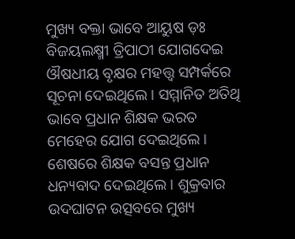ମୁଖ୍ୟ ବକ୍ତା ଭାବେ ଆୟୁଷ ଡ଼ଃ ବିଜୟଲକ୍ଷ୍ମୀ ତ୍ରିପାଠୀ ଯୋଗଦେଇ ଔଷଧୀୟ ବୃକ୍ଷର ମହତ୍ତ୍ୱ ସମ୍ପର୍କରେ ସୂଚନା ଦେଇଥିଲେ । ସମ୍ମାନିତ ଅତିଥି ଭାବେ ପ୍ରଧାନ ଶିକ୍ଷକ ଭରତ ମେହେର ଯୋଗ ଦେଇଥିଲେ । ଶେଷରେ ଶିକ୍ଷକ ବସନ୍ତ ପ୍ରଧାନ ଧନ୍ୟବାଦ ଦେଇଥିଲେ । ଶୁକ୍ରବାର ଉଦଘାଟନ ଉତ୍ସବରେ ମୁଖ୍ୟ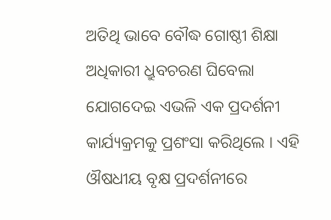ଅତିଥି ଭାବେ ବୌଦ୍ଧ ଗୋଷ୍ଠୀ ଶିକ୍ଷା ଅଧିକାରୀ ଧ୍ରୁବଚରଣ ଘିବେଲା ଯୋଗଦେଇ ଏଭଳି ଏକ ପ୍ରଦର୍ଶନୀ କାର୍ଯ୍ୟକ୍ରମକୁ ପ୍ରଶଂସା କରିଥିଲେ । ଏହି ଔଷଧୀୟ ବୃକ୍ଷ ପ୍ରଦର୍ଶନୀରେ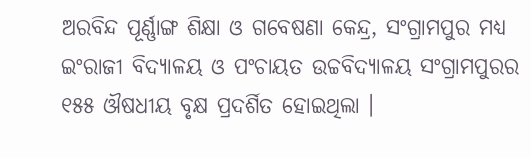ଅରବିନ୍ଦ ପୂର୍ଣ୍ଣାଙ୍ଗ ଶିକ୍ଷା ଓ ଗବେଷଣା କେନ୍ଦ୍ର, ସଂଗ୍ରାମପୁର ମଧ୍ୟ ଇଂରାଜୀ ବିଦ୍ୟାଳୟ ଓ ପଂଚାୟତ ଉଚ୍ଚବିଦ୍ୟାଳୟ ସଂଗ୍ରାମପୁରର ୧୫୫ ଔଷଧୀୟ ବୃକ୍ଷ ପ୍ରଦର୍ଶିତ ହୋଇଥିଲା ।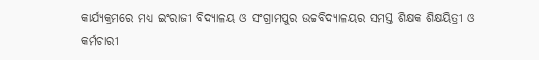କାର୍ଯ୍ୟକ୍ରମରେ ମଧ୍ୟ ଇଂରାଜୀ ବିଦ୍ୟାଳୟ ଓ ସଂଗ୍ରାମପୁର ଉଚ୍ଚବିଦ୍ୟାଳୟର ସମସ୍ତ ଶିକ୍ଷକ ଶିକ୍ଷୟିତ୍ରୀ ଓ କର୍ମଚାରୀ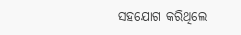ସହଯୋଗ କରିଥିଲେ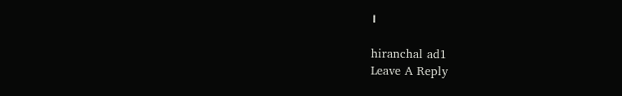।

hiranchal ad1
Leave A Reply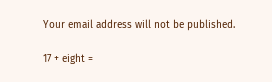Your email address will not be published.

17 + eight =